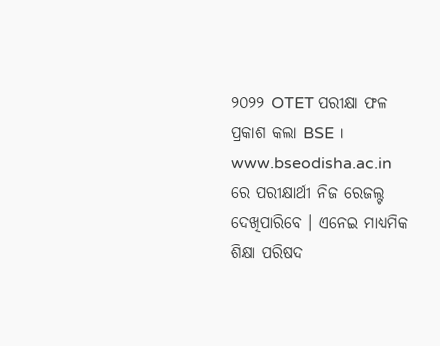୨୦୨୨ OTET ପରୀକ୍ଷା ଫଳ ପ୍ରକାଶ କଲା BSE । www.bseodisha.ac.in ରେ ପରୀକ୍ଷାର୍ଥୀ ନିଜ ରେଜଲ୍ଟ ଦେଖିପାରିବେ । ଏନେଇ ମାଧ୍ୟମିକ ଶିକ୍ଷା ପରିଷଦ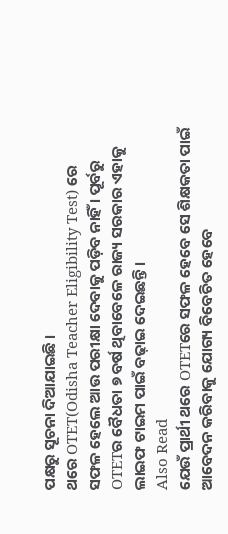ପକ୍ଷରୁ ସୂଚନା ଦିଆଯାଇଛି ।
ଥରେ OTET(Odisha Teacher Eligibility Test) ରେ ସଫଳ ହେଲେ ଆଉ ପରୀକ୍ଷା ଦେବାକୁ ପଡ଼ିବ ନାହିଁ । ପୂର୍ବରୁ OTETର ବୈଧତା ୭ ବର୍ଷ ଥିବାବେଳେ ରାଜ୍ୟ ସରକାର ଏହାକୁ ଲାଇଫ ଟାଇମ ପାଇଁ ବଢ଼ାଇ ଦେଇଛନ୍ତି ।
Also Read
ଯେଉଁ ପ୍ରାର୍ଥୀ ଥରେ OTETରେ ସଫଳ ହେବେ ସେ ଶିକ୍ଷକତା ପାଇଁ ଆବେଦନ କରିବାକୁ ଯୋଗ୍ୟ ବିବେଚିତ ହେବେ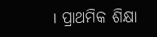। ପ୍ରାଥମିକ ଶିକ୍ଷା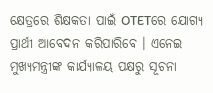କ୍ଷେତ୍ରରେ ଶିକ୍ଷକତା ପାଇଁ OTETରେ ଯୋଗ୍ୟ ପ୍ରାର୍ଥୀ ଆବେଦନ କରିପାରିବେ । ଏନେଇ ମୁଖ୍ୟମନ୍ତ୍ରୀଙ୍କ କାର୍ଯ୍ୟାଳୟ ପକ୍ଷରୁ ସୂଚନା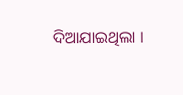ଦିଆଯାଇଥିଲା ।